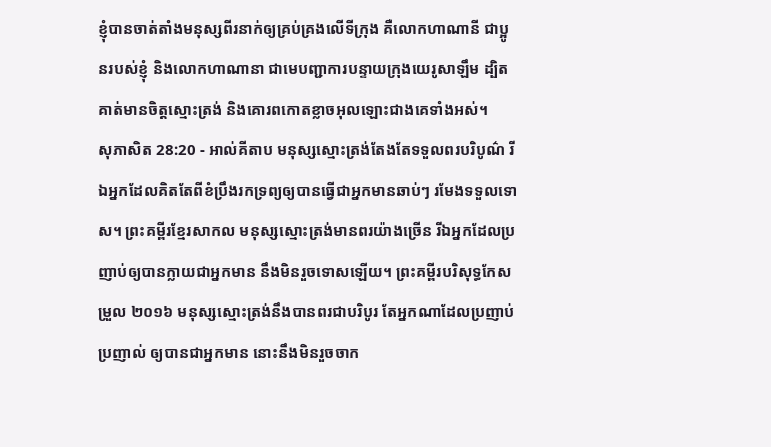ខ្ញុំបានចាត់តាំងមនុស្សពីរនាក់ឲ្យគ្រប់គ្រងលើទីក្រុង គឺលោកហាណានី ជាប្អូនរបស់ខ្ញុំ និងលោកហាណានា ជាមេបញ្ជាការបន្ទាយក្រុងយេរូសាឡឹម ដ្បិតគាត់មានចិត្តស្មោះត្រង់ និងគោរពកោតខ្លាចអុលឡោះជាងគេទាំងអស់។
សុភាសិត 28:20 - អាល់គីតាប មនុស្សស្មោះត្រង់តែងតែទទួលពរបរិបូណ៌ រីឯអ្នកដែលគិតតែពីខំប្រឹងរកទ្រព្យឲ្យបានធ្វើជាអ្នកមានឆាប់ៗ រមែងទទួលទោស។ ព្រះគម្ពីរខ្មែរសាកល មនុស្សស្មោះត្រង់មានពរយ៉ាងច្រើន រីឯអ្នកដែលប្រញាប់ឲ្យបានក្លាយជាអ្នកមាន នឹងមិនរួចទោសឡើយ។ ព្រះគម្ពីរបរិសុទ្ធកែសម្រួល ២០១៦ មនុស្សស្មោះត្រង់នឹងបានពរជាបរិបូរ តែអ្នកណាដែលប្រញាប់ប្រញាល់ ឲ្យបានជាអ្នកមាន នោះនឹងមិនរួចចាក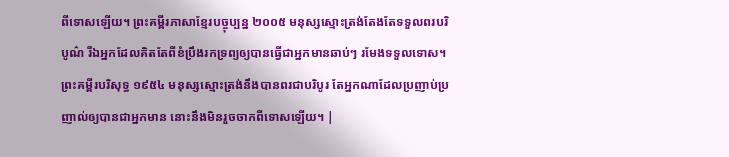ពីទោសឡើយ។ ព្រះគម្ពីរភាសាខ្មែរបច្ចុប្បន្ន ២០០៥ មនុស្សស្មោះត្រង់តែងតែទទួលពរបរិបូណ៌ រីឯអ្នកដែលគិតតែពីខំប្រឹងរកទ្រព្យឲ្យបានធ្វើជាអ្នកមានឆាប់ៗ រមែងទទួលទោស។ ព្រះគម្ពីរបរិសុទ្ធ ១៩៥៤ មនុស្សស្មោះត្រង់នឹងបានពរជាបរិបូរ តែអ្នកណាដែលប្រញាប់ប្រញាល់ឲ្យបានជាអ្នកមាន នោះនឹងមិនរួចចាកពីទោសឡើយ។ |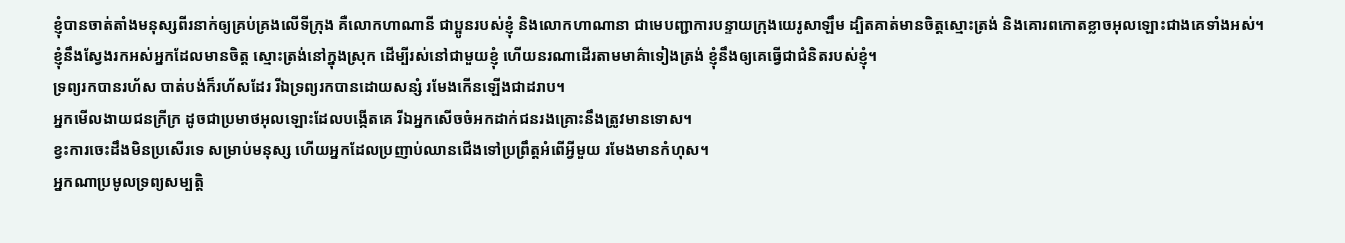ខ្ញុំបានចាត់តាំងមនុស្សពីរនាក់ឲ្យគ្រប់គ្រងលើទីក្រុង គឺលោកហាណានី ជាប្អូនរបស់ខ្ញុំ និងលោកហាណានា ជាមេបញ្ជាការបន្ទាយក្រុងយេរូសាឡឹម ដ្បិតគាត់មានចិត្តស្មោះត្រង់ និងគោរពកោតខ្លាចអុលឡោះជាងគេទាំងអស់។
ខ្ញុំនឹងស្វែងរកអស់អ្នកដែលមានចិត្ត ស្មោះត្រង់នៅក្នុងស្រុក ដើម្បីរស់នៅជាមួយខ្ញុំ ហើយនរណាដើរតាមមាគ៌ាទៀងត្រង់ ខ្ញុំនឹងឲ្យគេធ្វើជាជំនិតរបស់ខ្ញុំ។
ទ្រព្យរកបានរហ័ស បាត់បង់ក៏រហ័សដែរ រីឯទ្រព្យរកបានដោយសន្សំ រមែងកើនឡើងជាដរាប។
អ្នកមើលងាយជនក្រីក្រ ដូចជាប្រមាថអុលឡោះដែលបង្កើតគេ រីឯអ្នកសើចចំអកដាក់ជនរងគ្រោះនឹងត្រូវមានទោស។
ខ្វះការចេះដឹងមិនប្រសើរទេ សម្រាប់មនុស្ស ហើយអ្នកដែលប្រញាប់ឈានជើងទៅប្រព្រឹត្តអំពើអ្វីមួយ រមែងមានកំហុស។
អ្នកណាប្រមូលទ្រព្យសម្បត្តិ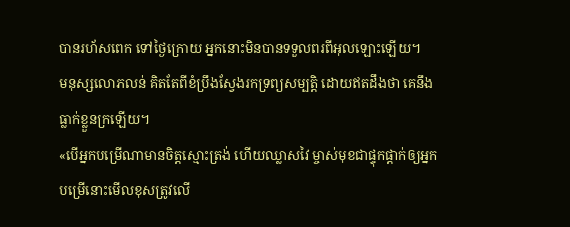បានរហ័សពេក ទៅថ្ងៃក្រោយ អ្នកនោះមិនបានទទួលពរពីអុលឡោះឡើយ។
មនុស្សលោភលន់ គិតតែពីខំប្រឹងស្វែងរកទ្រព្យសម្បត្តិ ដោយឥតដឹងថា គេនឹងធ្លាក់ខ្លួនក្រឡើយ។
«បើអ្នកបម្រើណាមានចិត្ដស្មោះត្រង់ ហើយឈ្លាសវៃ ម្ចាស់មុខជាផ្ទុកផ្ដាក់ឲ្យអ្នកបម្រើនោះមើលខុសត្រូវលើ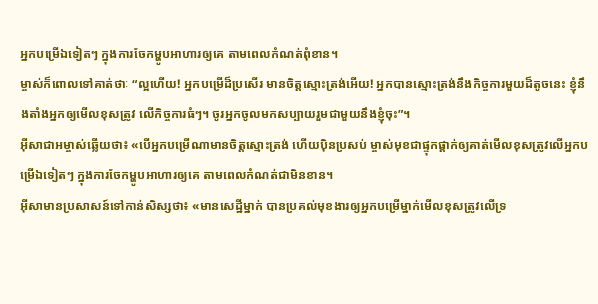អ្នកបម្រើឯទៀតៗ ក្នុងការចែកម្ហូបអាហារឲ្យគេ តាមពេលកំណត់ពុំខាន។
ម្ចាស់ក៏ពោលទៅគាត់ថាៈ “ល្អហើយ! អ្នកបម្រើដ៏ប្រសើរ មានចិត្ដស្មោះត្រង់អើយ! អ្នកបានស្មោះត្រង់នឹងកិច្ចការមួយដ៏តូចនេះ ខ្ញុំនឹងតាំងអ្នកឲ្យមើលខុសត្រូវ លើកិច្ចការធំៗ។ ចូរអ្នកចូលមកសប្បាយរួមជាមួយនឹងខ្ញុំចុះ”។
អ៊ីសាជាអម្ចាស់ឆ្លើយថា៖ «បើអ្នកបម្រើណាមានចិត្ដស្មោះត្រង់ ហើយប៉ិនប្រសប់ ម្ចាស់មុខជាផ្ទុកផ្ដាក់ឲ្យគាត់មើលខុសត្រូវលើអ្នកបម្រើឯទៀតៗ ក្នុងការចែកម្ហូបអាហារឲ្យគេ តាមពេលកំណត់ជាមិនខាន។
អ៊ីសាមានប្រសាសន៍ទៅកាន់សិស្សថា៖ «មានសេដ្ឋីម្នាក់ បានប្រគល់មុខងារឲ្យអ្នកបម្រើម្នាក់មើលខុសត្រូវលើទ្រ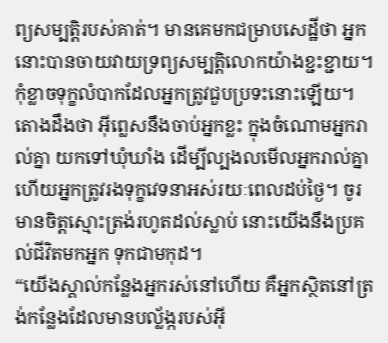ព្យសម្បត្តិរបស់គាត់។ មានគេមកជម្រាបសេដ្ឋីថា អ្នកនោះបានចាយវាយទ្រព្យសម្បត្តិលោកយ៉ាងខ្ជះខ្ជាយ។
កុំខ្លាចទុក្ខលំបាកដែលអ្នកត្រូវជួបប្រទះនោះឡើយ។ តោងដឹងថា អ៊ីព្លេសនឹងចាប់អ្នកខ្លះ ក្នុងចំណោមអ្នករាល់គ្នា យកទៅឃុំឃាំង ដើម្បីល្បងលមើលអ្នករាល់គ្នា ហើយអ្នកត្រូវរងទុក្ខវេទនាអស់រយៈពេលដប់ថ្ងៃ។ ចូរមានចិត្ដស្មោះត្រង់រហូតដល់ស្លាប់ នោះយើងនឹងប្រគល់ជីវិតមកអ្នក ទុកជាមកុដ។
“យើងស្គាល់កន្លែងអ្នករស់នៅហើយ គឺអ្នកស្ថិតនៅត្រង់កន្លែងដែលមានបល្ល័ង្ករបស់អ៊ី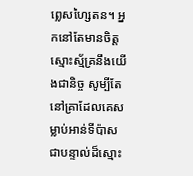ព្លេសហ្សៃតន។ អ្នកនៅតែមានចិត្ដស្មោះស្ម័គ្រនឹងយើងជានិច្ច សូម្បីតែនៅគ្រាដែលគេសម្លាប់អាន់ទីប៉ាស ជាបន្ទាល់ដ៏ស្មោះ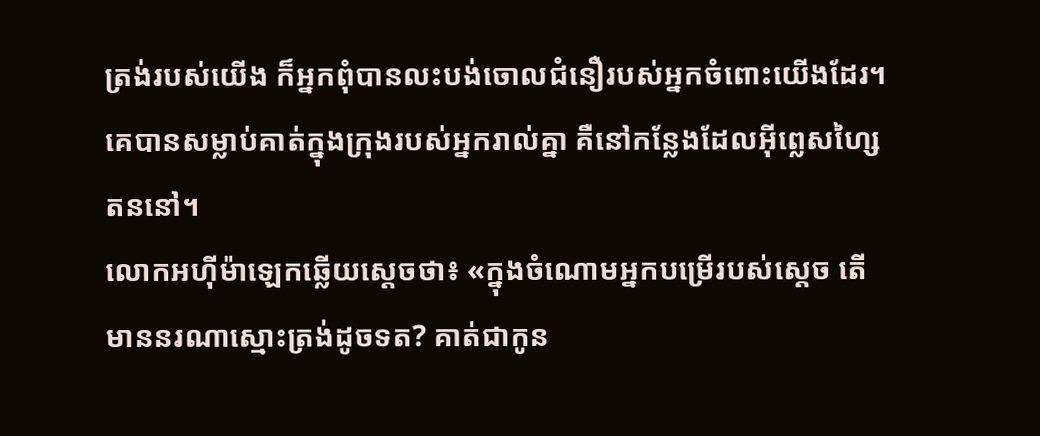ត្រង់របស់យើង ក៏អ្នកពុំបានលះបង់ចោលជំនឿរបស់អ្នកចំពោះយើងដែរ។ គេបានសម្លាប់គាត់ក្នុងក្រុងរបស់អ្នករាល់គ្នា គឺនៅកន្លែងដែលអ៊ីព្លេសហ្សៃតននៅ។
លោកអហ៊ីម៉ាឡេកឆ្លើយស្តេចថា៖ «ក្នុងចំណោមអ្នកបម្រើរបស់ស្តេច តើមាននរណាស្មោះត្រង់ដូចទត? គាត់ជាកូន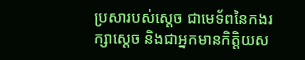ប្រសារបស់ស្តេច ជាមេទ័ពនៃកងរក្សាស្តេច និងជាអ្នកមានកិត្តិយស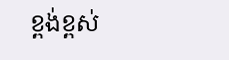ខ្ពង់ខ្ពស់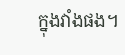ក្នុងវាំងផង។